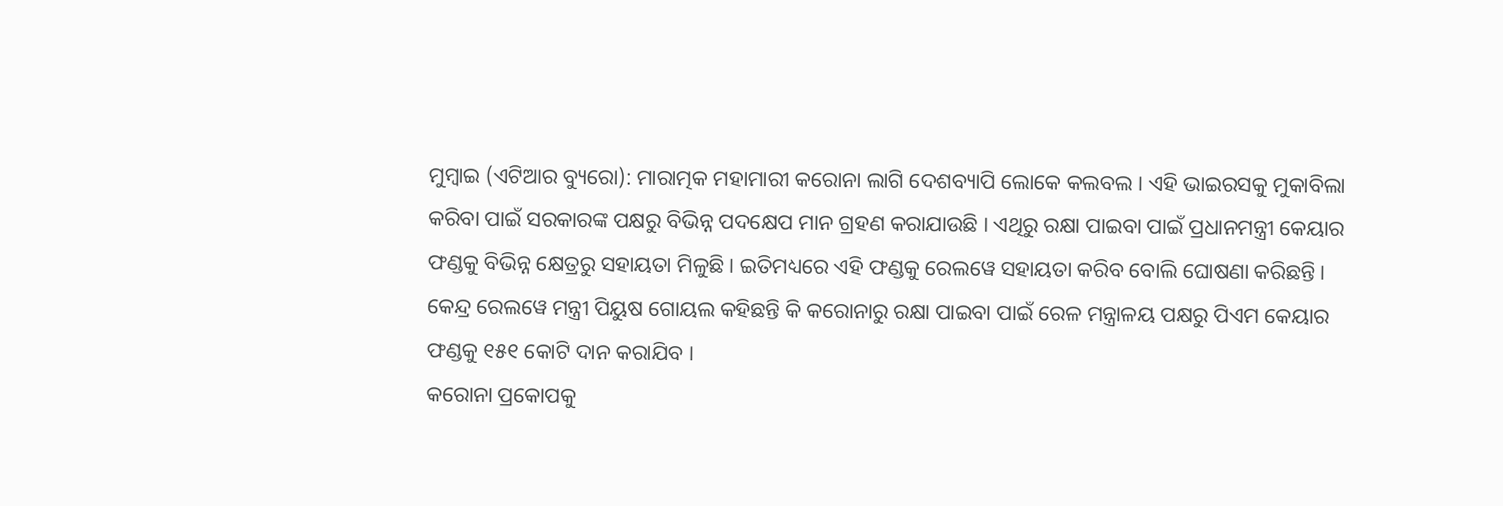ମୁମ୍ବାଇ (ଏଟିଆର ବ୍ୟୁରୋ): ମାରାତ୍ମକ ମହାମାରୀ କରୋନା ଲାଗି ଦେଶବ୍ୟାପି ଲୋକେ କଲବଲ । ଏହି ଭାଇରସକୁ ମୁକାବିଲା କରିବା ପାଇଁ ସରକାରଙ୍କ ପକ୍ଷରୁ ବିଭିନ୍ନ ପଦକ୍ଷେପ ମାନ ଗ୍ରହଣ କରାଯାଉଛି । ଏଥିରୁ ରକ୍ଷା ପାଇବା ପାଇଁ ପ୍ରଧାନମନ୍ତ୍ରୀ କେୟାର ଫଣ୍ଡକୁ ବିଭିନ୍ନ କ୍ଷେତ୍ରରୁ ସହାୟତା ମିଳୁଛି । ଇତିମଧ୍ୟରେ ଏହି ଫଣ୍ଡକୁ ରେଲୱେ ସହାୟତା କରିବ ବୋଲି ଘୋଷଣା କରିଛନ୍ତି । କେନ୍ଦ୍ର ରେଲୱେ ମନ୍ତ୍ରୀ ପିୟୁଷ ଗୋୟଲ କହିଛନ୍ତି କି କରୋନାରୁ ରକ୍ଷା ପାଇବା ପାଇଁ ରେଳ ମନ୍ତ୍ରାଳୟ ପକ୍ଷରୁ ପିଏମ କେୟାର ଫଣ୍ଡକୁ ୧୫୧ କୋଟି ଦାନ କରାଯିବ ।
କରୋନା ପ୍ରକୋପକୁ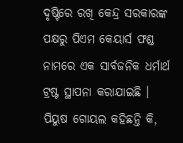ଦୃଷ୍ଟିରେ ରଖି କେନ୍ଦ୍ର ସରକାରଙ୍କ ପକ୍ଷରୁ ପିଏମ କେୟାର୍ସ ଫଣ୍ଡ ନାମରେ ଏକ ସାର୍ବଜନିକ ଧର୍ମାର୍ଥ ଟ୍ରଷ୍ଟ ସ୍ଥାପନା କରାଯାଇଛି ।
ପିୟୁଷ ଗୋୟଲ କହିଛନ୍ତି କି,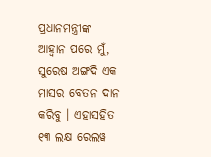ପ୍ରଧାନମନ୍ତ୍ରୀଙ୍କ ଆହ୍ୱାନ ପରେ ମୁଁ, ସୁରେଷ ଅଙ୍ଗଦି ଏକ ମାସର ବେତନ ଦାନ କରିବୁ । ଏହାସହିତ ୧୩ ଲକ୍ଷ ରେଲୱ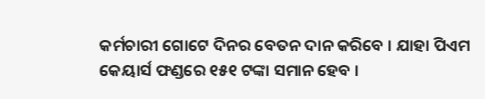କର୍ମଚାରୀ ଗୋଟେ ଦିନର ବେତନ ଦାନ କରିବେ । ଯାହା ପିଏମ କେୟାର୍ସ ଫଣ୍ଡରେ ୧୫୧ ଟଙ୍କା ସମାନ ହେବ ।